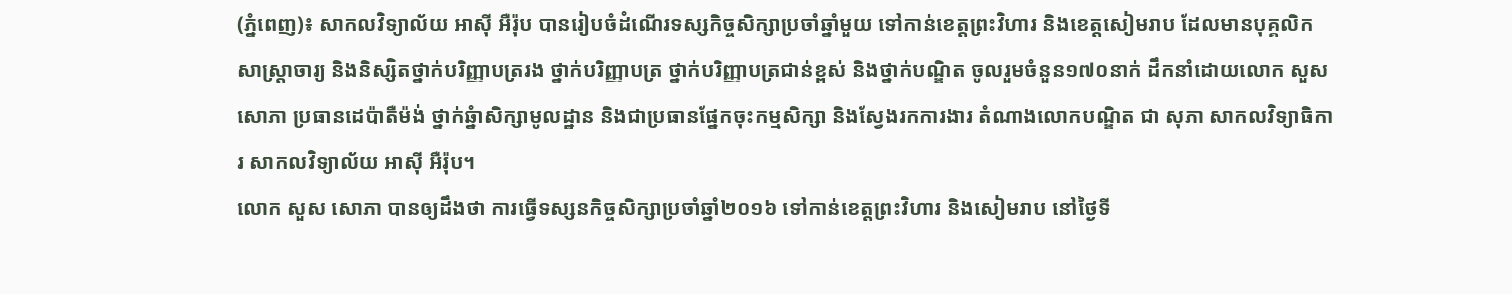(ភ្នំពេញ)៖ សាកលវិទ្យាល័យ អាស៊ី អឺរ៉ុប បានរៀបចំដំណើរទស្សកិច្ចសិក្សាប្រចាំឆ្នាំមួយ ទៅកាន់ខេត្តព្រះវិហារ និងខេត្តសៀមរាប ដែលមានបុគ្គលិក សាស្ត្រាចារ្យ និងនិស្សិតថ្នាក់បរិញ្ញាបត្ររង ថ្នាក់បរិញ្ញាបត្រ ថ្នាក់បរិញ្ញាបត្រជាន់ខ្ពស់ និងថ្នាក់បណ្ឌិត ចូលរួមចំនួន១៧០នាក់ ដឹកនាំដោយលោក សួស សោភា ប្រធានដេប៉ាតឺម៉ង់ ថ្នាក់ឆ្នំាសិក្សាមូលដ្ឋាន និងជាប្រធានផ្នែកចុះកម្មសិក្សា និងស្វែងរកការងារ តំណាងលោកបណ្ឌិត ជា សុភា សាកលវិទ្យាធិការ សាកលវិទ្យាល័យ អាស៊ី អឺរ៉ុប។
លោក សួស សោភា បានឲ្យដឹងថា ការធ្វើទស្សនកិច្ចសិក្សាប្រចាំឆ្នាំ២០១៦ ទៅកាន់ខេត្តព្រះវិហារ និងសៀមរាប នៅថ្ងៃទី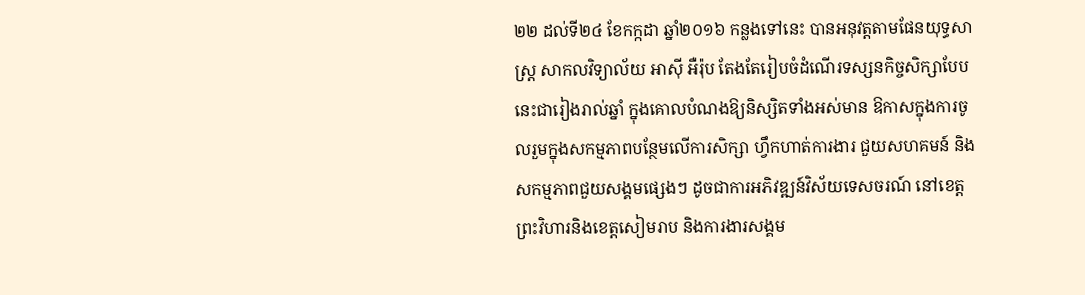២២ ដល់ទី២៤ ខែកក្កដា ឆ្នាំ២០១៦ កន្លងទៅនេះ បានអនុវត្តតាមផែនយុទ្ធសាស្រ្ត សាកលវិទ្យាល័យ អាស៊ី អឺរ៉ុប តែងតែរៀបចំដំណើរទស្សនកិច្ចសិក្សាបែបនេះជារៀងរាល់ឆ្នាំ ក្នុងគោលបំណងឱ្យនិស្សិតទាំងអស់មាន ឱកាសក្នុងការចូលរួមក្នុងសកម្មភាពបន្ថែមលើការសិក្សា ហ្វឹកហាត់ការងារ ជួយសហគមន៍ និងសកម្មភាពជួយសង្គមផ្សេងៗ ដូចជាការអភិវឌ្ឍន៍វិស័យទេសចរណ៍ នៅខេត្តព្រះវិហារនិងខេត្តសៀមរាប និងការងារសង្គម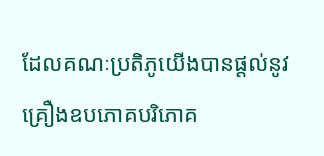ដែលគណៈប្រតិភូយើងបានផ្តល់នូវគ្រឿងឧបភោគបរិភោគ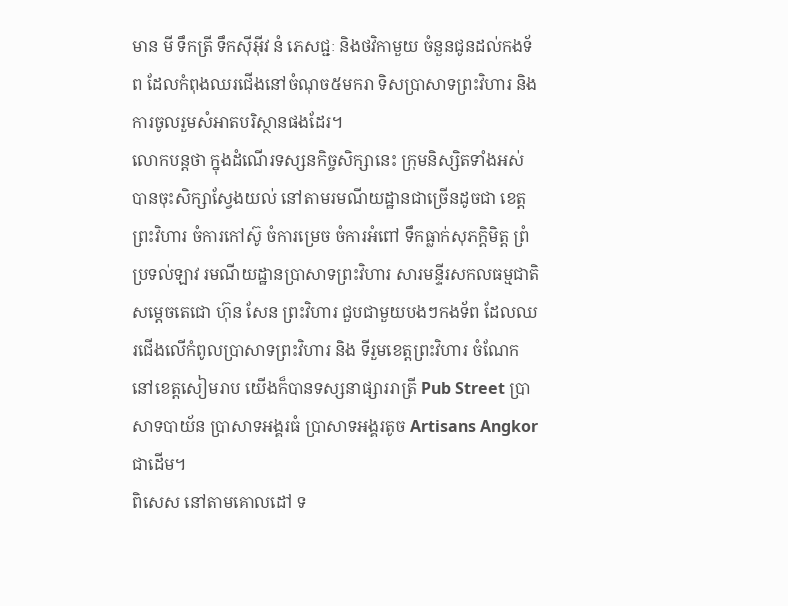មាន មី ទឹកត្រី ទឹកស៊ីអ៊ីវ នំ ភេសជ្ជៈ និងថវិកាមួយ ចំនួនជូនដល់កងទ័ព ដែលកំពុងឈរជើងនៅចំណុច៥មករា ទិសប្រាសាទព្រះវិហារ និងការចូលរួមសំអាតបរិស្ថានផងដែរ។
លោកបន្ដថា ក្នុងដំណើរទស្សនកិច្ចសិក្សានេះ ក្រុមនិស្សិតទាំងអស់ បានចុះសិក្សាស្វែងយល់ នៅតាមរមណីយដ្ឋានជាច្រើនដូចជា ខេត្តព្រះវិហារ ចំការកៅស៊ូ ចំការម្រេច ចំការអំពៅ ទឹកធ្លាក់សុភក្តិមិត្ត ព្រំប្រទល់ឡាវ រមណីយដ្ឋានប្រាសាទព្រះវិហារ សារមន្ទីរសកលធម្មជាតិសម្តេចតេជោ ហ៊ុន សែន ព្រះវិហារ ជួបជាមួយបងៗកងទ័ព ដែលឈរជើងលើកំពូលប្រាសាទព្រះវិហារ និង ទីរួមខេត្តព្រះវិហារ ចំណែកនៅខេត្តសៀមរាប យើងក៏បានទស្សនាផ្សាររាត្រី Pub Street ប្រាសាទបាយ័ន ប្រាសាទអង្គរធំ ប្រាសាទអង្គរតូច Artisans Angkorជាដើម។
ពិសេស នៅតាមគោលដៅ ទ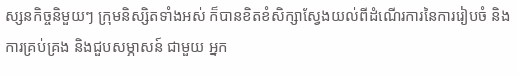ស្សនកិច្ចនិមួយៗ ក្រុមនិស្សិតទាំងអស់ ក៏បានខិតខំសិក្សាស្វែងយល់ពីដំណើរការនៃការរៀបចំ និងការគ្រប់គ្រង និងជួបសម្ភាសន៍ ជាមួយ អ្នក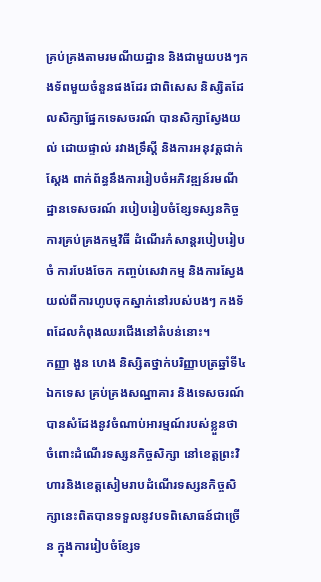គ្រប់គ្រងតាមរមណីយដ្ឋាន និងជាមួយបងៗកងទ័ពមួយចំនួនផងដែរ ជាពិសេស និស្សិតដែលសិក្សាផ្នែកទេសចរណ៍ បានសិក្សាស្វែងយល់ ដោយផ្ទាល់ រវាងទ្រឹស្តី និងការអនុវត្តជាក់ស្តែង ពាក់ព័ន្ធនឹងការរៀបចំអភិវឌ្ឍន៍រមណីដ្ឋានទេសចរណ៍ របៀបរៀបចំខ្សែទស្សនកិច្ច ការគ្រប់គ្រងកម្មវិធី ដំណើរកំសាន្តរបៀបរៀបចំ ការបែងចែក កញ្ចប់សេវាកម្ម និងការស្វែងយល់ពីការហូបចុកស្នាក់នៅរបស់បងៗ កងទ័ពដែលកំពុងឈរជើងនៅតំបន់នោះ។
កញ្ញា ងួន ហេង និស្សិតថ្នាក់បរិញ្ញាបត្រឆ្នាំទី៤ ឯកទេស គ្រប់គ្រងសណ្ឋាគារ និងទេសចរណ៍បានសំដែងនូវចំណាប់អារម្មណ៍របស់ខ្លួនថា ចំពោះដំណើរទស្សនកិច្ចសិក្សា នៅខេត្តព្រះវិហារនិងខេត្តសៀមរាបដំណើរទស្សនកិច្ចសិក្សានេះពិតបានទទួលនូវបទពិសោធន៍ជាច្រើន ក្នុងការរៀបចំខ្សែទ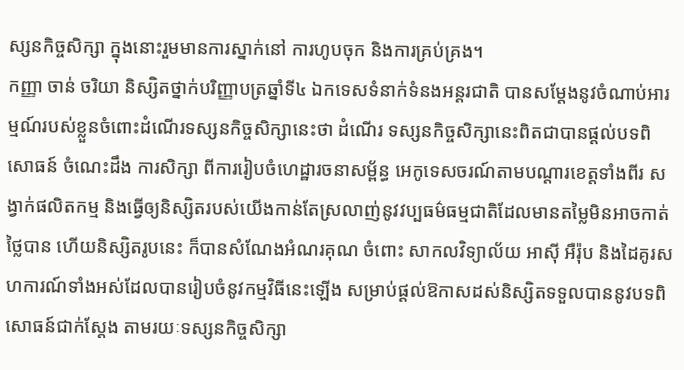ស្សនកិច្ចសិក្សា ក្នុងនោះរួមមានការស្នាក់នៅ ការហូបចុក និងការគ្រប់គ្រង។
កញ្ញា ចាន់ ចរិយា និស្សិតថ្នាក់បរិញ្ញាបត្រឆ្នាំទី៤ ឯកទេសទំនាក់ទំនងអន្តរជាតិ បានសម្ដែងនូវចំណាប់អារម្មណ៍របស់ខ្លួនចំពោះដំណើរទស្សនកិច្ចសិក្សានេះថា ដំណើរ ទស្សនកិច្ចសិក្សានេះពិតជាបានផ្តល់បទពិសោធន៍ ចំណេះដឹង ការសិក្សា ពីការរៀបចំហេដ្ឋារចនាសម្ព័ន្ធ អេកូទេសចរណ៍តាមបណ្តារខេត្តទាំងពីរ សង្វាក់ផលិតកម្ម និងធ្វើឲ្យនិស្សិតរបស់យើងកាន់តែស្រលាញ់នូវវប្បធម៌ធម្មជាតិដែលមានតម្លៃមិនអាចកាត់ថ្លៃបាន ហើយនិស្សិតរូបនេះ ក៏បានសំណែងអំណរគុណ ចំពោះ សាកលវិទ្យាល័យ អាស៊ី អឺរ៉ុប និងដៃគូរសហការណ៍ទាំងអស់ដែលបានរៀបចំនូវកម្មវិធីនេះឡើង សម្រាប់ផ្តល់ឱកាសដស់និស្សិតទទួលបាននូវបទពិសោធន៍ជាក់ស្តែង តាមរយៈទស្សនកិច្ចសិក្សា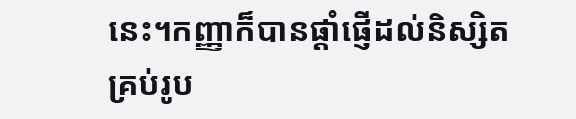នេះ។កញ្ញាក៏បានផ្តាំផ្ញើដល់និស្សិតគ្រប់រូប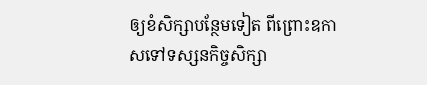ឲ្យខំសិក្សាបន្ថែមទៀត ពីព្រោះឧកាសទៅទស្សនកិច្ចសិក្សា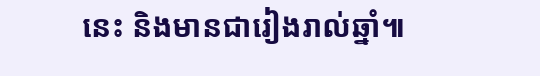នេះ និងមានជារៀងរាល់ឆ្នាំ៕